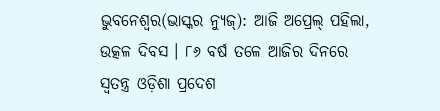ଭୁବନେଶ୍ୱର(ଭାସ୍କର ନ୍ୟୁଜ୍): ଆଜି ଅପ୍ରେଲ୍ ପହିଲା, ଉତ୍କଳ ଦିବସ । ୮୬ ବର୍ଷ ତଳେ ଆଜିର ଦିନରେ ସ୍ୱତନ୍ତ୍ର ଓଡ଼ିଶା ପ୍ରଦେଶ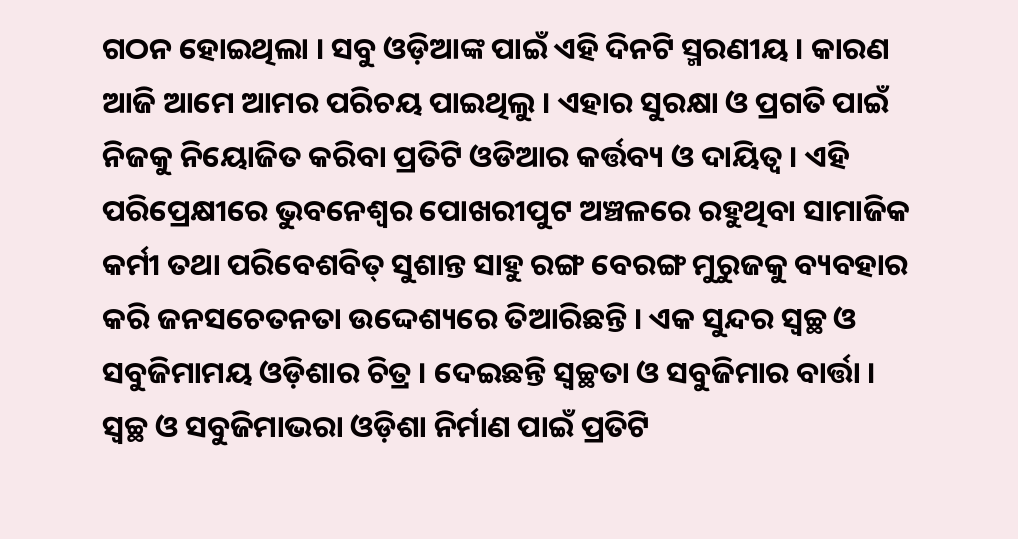ଗଠନ ହୋଇଥିଲା । ସବୁ ଓଡ଼ିଆଙ୍କ ପାଇଁ ଏହି ଦିନଟି ସ୍ମରଣୀୟ । କାରଣ ଆଜି ଆମେ ଆମର ପରିଚୟ ପାଇଥିଲୁ । ଏହାର ସୁରକ୍ଷା ଓ ପ୍ରଗତି ପାଇଁ ନିଜକୁ ନିୟୋଜିତ କରିବା ପ୍ରତିଟି ଓଡିଆର କର୍ତ୍ତବ୍ୟ ଓ ଦାୟିତ୍ୱ । ଏହି ପରିପ୍ରେକ୍ଷୀରେ ଭୁବନେଶ୍ୱର ପୋଖରୀପୁଟ ଅଞ୍ଚଳରେ ରହୁଥିବା ସାମାଜିକ କର୍ମୀ ତଥା ପରିବେଶବିତ୍ ସୁଶାନ୍ତ ସାହୁ ରଙ୍ଗ ବେରଙ୍ଗ ମୁରୁଜକୁ ବ୍ୟବହାର କରି ଜନସଚେତନତା ଉଦ୍ଦେଶ୍ୟରେ ତିଆରିଛନ୍ତି । ଏକ ସୁନ୍ଦର ସ୍ୱଚ୍ଛ ଓ ସବୁଜିମାମୟ ଓଡ଼ିଶାର ଚିତ୍ର । ଦେଇଛନ୍ତି ସ୍ୱଚ୍ଛତା ଓ ସବୁଜିମାର ବାର୍ତ୍ତା । ସ୍ୱଚ୍ଛ ଓ ସବୁଜିମାଭରା ଓଡ଼ିଶା ନିର୍ମାଣ ପାଇଁ ପ୍ରତିଟି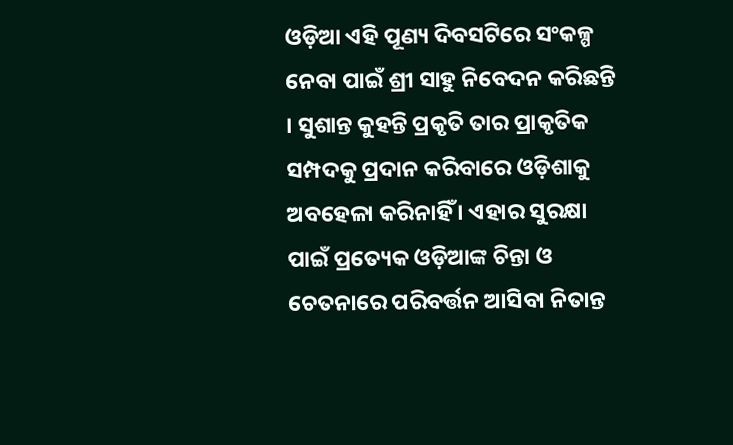ଓଡ଼ିଆ ଏହି ପୂଣ୍ୟ ଦିବସଟିରେ ସଂକଳ୍ପ ନେବା ପାଇଁ ଶ୍ରୀ ସାହୁ ନିବେଦନ କରିଛନ୍ତି । ସୁଶାନ୍ତ କୁହନ୍ତି ପ୍ରକୃତି ତାର ପ୍ରାକୃତିକ ସମ୍ପଦକୁ ପ୍ରଦାନ କରିବାରେ ଓଡ଼ିଶାକୁ ଅବହେଳା କରିନାହିଁ । ଏହାର ସୁରକ୍ଷା ପାଇଁ ପ୍ରତ୍ୟେକ ଓଡ଼ିଆଙ୍କ ଚିନ୍ତା ଓ ଚେତନାରେ ପରିବର୍ତ୍ତନ ଆସିବା ନିତାନ୍ତ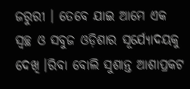ଜରୁରୀ । ତେବେ ଯାଇ ଆମେ ଏକ ସ୍ୱଚ୍ଛ ଓ ସବୁଜ ଓଡ଼ିଶାର ସୂର୍ଯ୍ୟୋଦୟକୁ ଦେଖି ।ରିବା ବୋଲି ସୁଶାନ୍ତ ଆଶାପ୍ରକଟ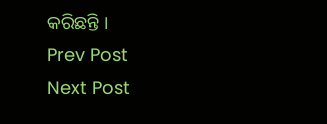କରିଛନ୍ତି ।
Prev Post
Next Post